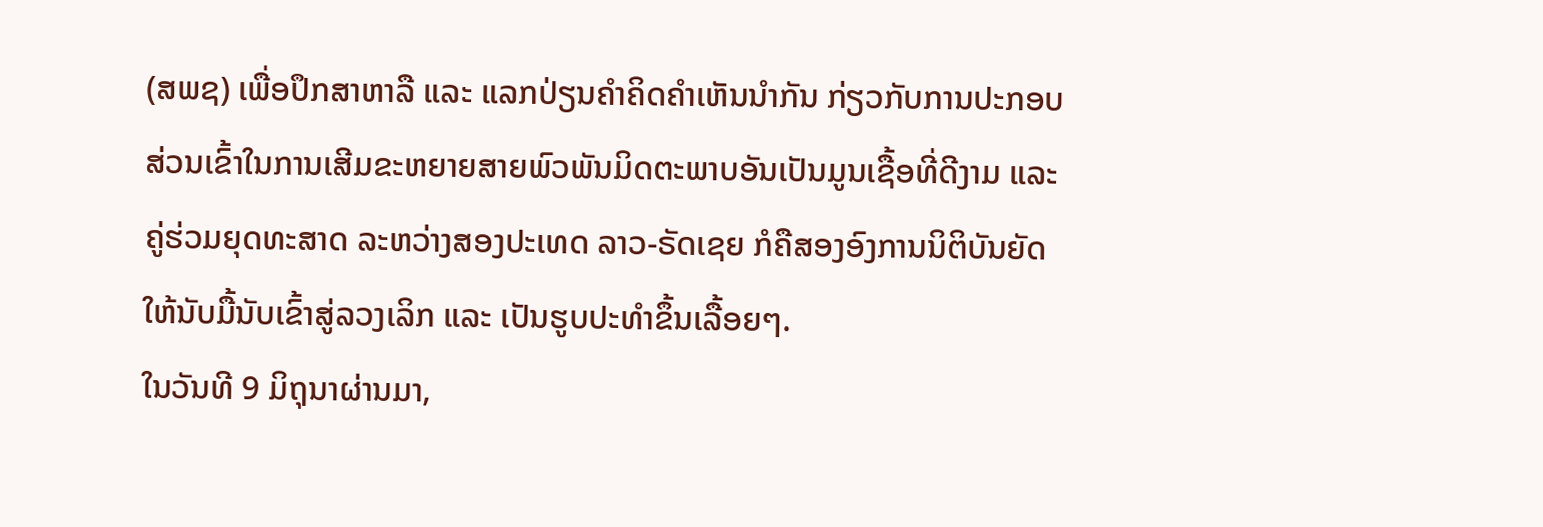(ສພຊ) ເພື່ອປຶກສາຫາລື ແລະ ແລກປ່ຽນຄໍາຄິດຄໍາເຫັນນໍາກັນ ກ່ຽວກັບການປະກອບສ່ວນເຂົ້າໃນການເສີມຂະຫຍາຍສາຍພົວພັນມິດຕະພາບອັນເປັນມູນເຊື້ອທີ່ດີງາມ ແລະ ຄູ່ຮ່ວມຍຸດທະສາດ ລະຫວ່າງສອງປະເທດ ລາວ-ຣັດເຊຍ ກໍຄືສອງອົງການນິຕິບັນຍັດ ໃຫ້ນັບມື້ນັບເຂົ້າສູ່ລວງເລິກ ແລະ ເປັນຮູບປະທຳຂຶ້ນເລື້ອຍໆ.
ໃນວັນທີ 9 ມິຖຸນາຜ່ານມາ,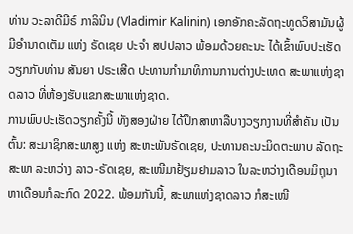ທ່ານ ວະລາດີມີຣ໌ ກາລິນິນ (Vladimir Kalinin) ເອກອັກຄະລັດຖະທູດວິສາມັນຜູ້ມີອໍານາດເຕັມ ແຫ່ງ ຣັດເຊຍ ປະຈໍາ ສປປລາວ ພ້ອມດ້ວຍຄະນະ ໄດ້ເຂົ້າພົບປະເຮັດວຽກກັບທ່ານ ສັນຍາ ປຣະເສີດ ປະທານກຳມາທິການການຕ່າງປະເທດ ສະພາແຫ່ງຊາດລາວ ທີ່ຫ້ອງຮັບແຂກສະພາແຫ່ງຊາດ.
ການພົບປະເຮັດວຽກຄັ້ງນີ້ ທັງສອງຝ່າຍ ໄດ້ປຶກສາຫາລືບາງວຽກງານທີ່ສຳຄັນ ເປັນຕົ້ນ: ສະມາຊິກສະພາສູງ ແຫ່ງ ສະຫະພັນຣັດເຊຍ, ປະທານຄະນະມິດຕະພາບ ລັດຖະສະພາ ລະຫວ່າງ ລາວ-ຣັດເຊຍ, ສະເໜີມາຢ້ຽມຢາມລາວ ໃນລະຫວ່າງເດືອນມິຖຸນາ ຫາເດືອນກໍລະກົດ 2022. ພ້ອມກັນນີ້, ສະພາແຫ່ງຊາດລາວ ກໍສະເໜີ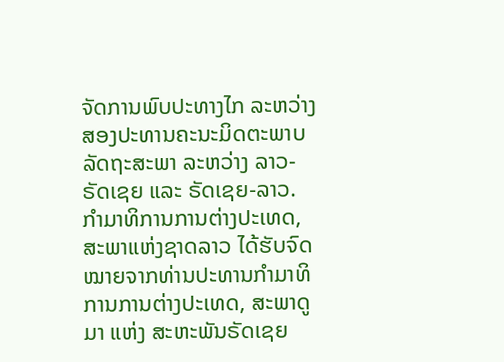ຈັດການພົບປະທາງໄກ ລະຫວ່າງ ສອງປະທານຄະນະມິດຕະພາບລັດຖະສະພາ ລະຫວ່າງ ລາວ-ຣັດເຊຍ ແລະ ຣັດເຊຍ-ລາວ. ກໍາມາທິການການຕ່າງປະເທດ, ສະພາແຫ່ງຊາດລາວ ໄດ້ຮັບຈົດໝາຍຈາກທ່ານປະທານກໍາມາທິການການຕ່າງປະເທດ, ສະພາດູມາ ແຫ່ງ ສະຫະພັນຣັດເຊຍ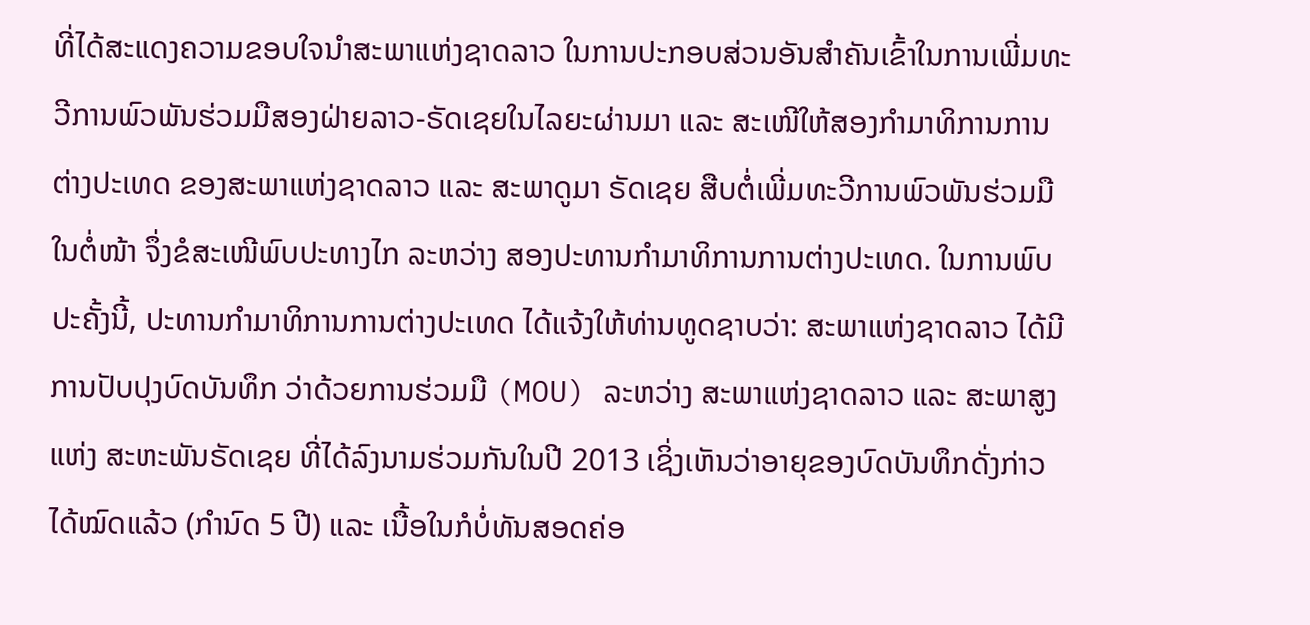ທີ່ໄດ້ສະແດງຄວາມຂອບໃຈນຳສະພາແຫ່ງຊາດລາວ ໃນການປະກອບສ່ວນອັນສໍາຄັນເຂົ້າໃນການເພີ່ມທະວີການພົວພັນຮ່ວມມືສອງຝ່າຍລາວ-ຣັດເຊຍໃນໄລຍະຜ່ານມາ ແລະ ສະເໜີໃຫ້ສອງກໍາມາທິການການຕ່າງປະເທດ ຂອງສະພາແຫ່ງຊາດລາວ ແລະ ສະພາດູມາ ຣັດເຊຍ ສືບຕໍ່ເພີ່ມທະວີການພົວພັນຮ່ວມມືໃນຕໍ່ໜ້າ ຈຶ່ງຂໍສະເໜີພົບປະທາງໄກ ລະຫວ່າງ ສອງປະທານກໍາມາທິການການຕ່າງປະເທດ. ໃນການພົບປະຄັ້ງນີ້, ປະທານກໍາມາທິການການຕ່າງປະເທດ ໄດ້ແຈ້ງໃຫ້ທ່ານທູດຊາບວ່າ: ສະພາແຫ່ງຊາດລາວ ໄດ້ມີການປັບປຸງບົດບັນທຶກ ວ່າດ້ວຍການຮ່ວມມື (MOU) ລະຫວ່າງ ສະພາແຫ່ງຊາດລາວ ແລະ ສະພາສູງ ແຫ່ງ ສະຫະພັນຣັດເຊຍ ທີ່ໄດ້ລົງນາມຮ່ວມກັນໃນປີ 2013 ເຊິ່ງເຫັນວ່າອາຍຸຂອງບົດບັນທຶກດັ່ງກ່າວ ໄດ້ໝົດແລ້ວ (ກໍານົດ 5 ປີ) ແລະ ເນື້ອໃນກໍບໍ່ທັນສອດຄ່ອ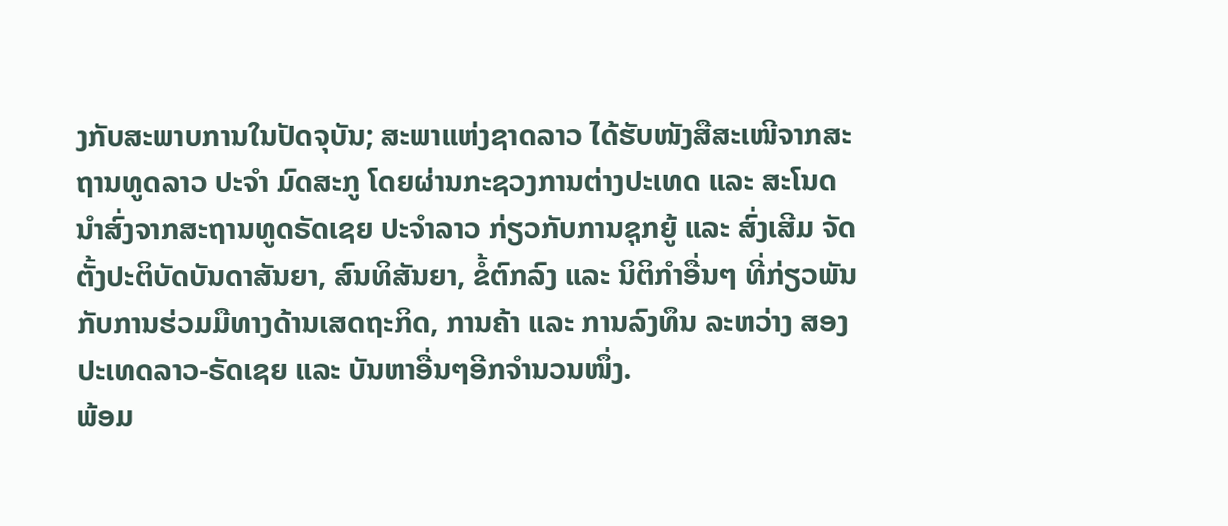ງກັບສະພາບການໃນປັດຈຸບັນ; ສະພາແຫ່ງຊາດລາວ ໄດ້ຮັບໜັງສືສະເໜີຈາກສະຖານທູດລາວ ປະຈໍາ ມົດສະກູ ໂດຍຜ່ານກະຊວງການຕ່າງປະເທດ ແລະ ສະໂນດນຳສົ່ງຈາກສະຖານທູດຣັດເຊຍ ປະຈໍາລາວ ກ່ຽວກັບການຊຸກຍູ້ ແລະ ສົ່ງເສີມ ຈັດຕັ້ງປະຕິບັດບັນດາສັນຍາ, ສົນທິສັນຍາ, ຂໍ້ຕົກລົງ ແລະ ນິຕິກໍາອື່ນໆ ທີ່ກ່ຽວພັນກັບການຮ່ວມມືທາງດ້ານເສດຖະກິດ, ການຄ້າ ແລະ ການລົງທຶນ ລະຫວ່າງ ສອງປະເທດລາວ-ຣັດເຊຍ ແລະ ບັນຫາອື່ນໆອີກຈຳນວນໜຶ່ງ.
ພ້ອມ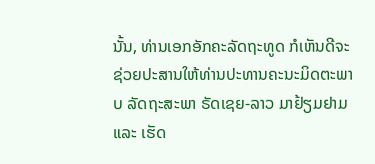ນັ້ນ, ທ່ານເອກອັກຄະລັດຖະທູດ ກໍເຫັນດີຈະຊ່ວຍປະສານໃຫ້ທ່ານປະທານຄະນະມິດຕະພາບ ລັດຖະສະພາ ຣັດເຊຍ-ລາວ ມາຢ້ຽມຢາມ ແລະ ເຮັດ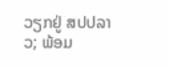ວຽກຢູ່ ສປປລາວ; ພ້ອມ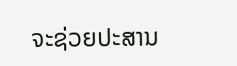ຈະຊ່ວຍປະສານ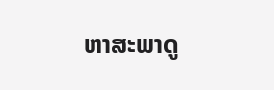ຫາສະພາດູ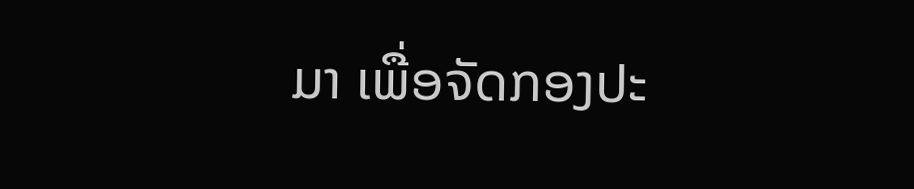ມາ ເພື່ອຈັດກອງປະ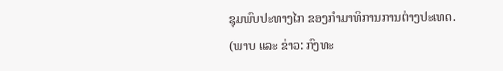ຊຸມພົບປະທາງໄກ ຂອງກໍາມາທິການການຕ່າງປະເທດ.
(ພາບ ແລະ ຂ່າວ: ກົງທະ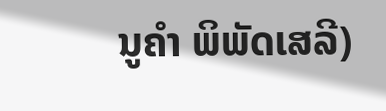ນູຄຳ ພິພັດເສລີ)